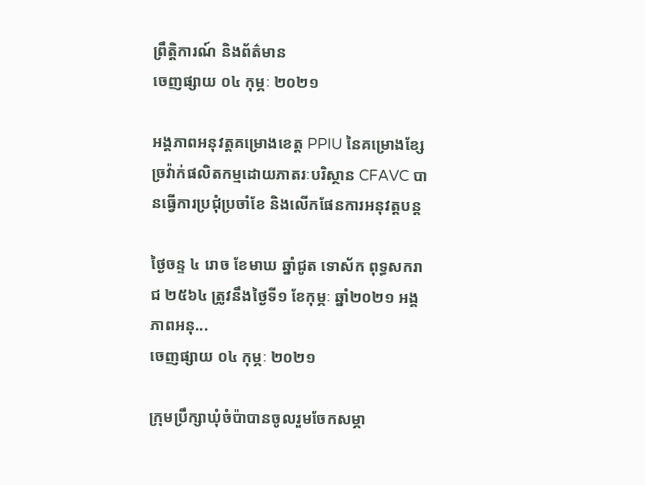ព្រឹត្តិការណ៍ និងព័ត៌មាន
ចេញផ្សាយ ០៤ កុម្ភៈ ២០២១

អង្គភាពអនុវត្តគម្រោងខេត្ត PPIU នៃគម្រោងខ្សែច្រវ៉ាក់ផលិតកម្មដោយភាតរៈបរិស្ថាន CFAVC បានធ្វើការប្រជុំប្រចាំខែ និងលើកផែនការអនុវត្តបន្ត

ថ្ងៃចន្ទ ៤ រោច ខែមាឃ ឆ្នាំជូត ទោស័ក ពុទ្ធសករាជ ២៥៦៤ ត្រូវនឹងថ្ងៃទី១ ខែកុម្ភៈ ឆ្នាំ២០២១ អង្គភាពអនុ...
ចេញផ្សាយ ០៤ កុម្ភៈ ២០២១

ក្រុមប្រឹក្សាឃុំចំប៉ាបានចូលរួមចែកសម្ភា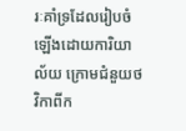រៈគាំទ្រដែលរៀបចំឡើងដោយការិយាល័យ ក្រោមជំនួយថវិកាពីក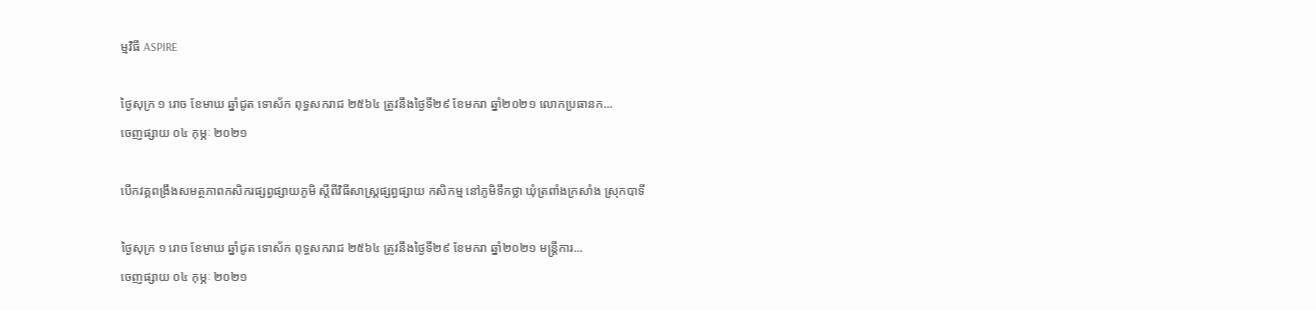ម្មវិធី ASPIRE

ថ្ងៃសុក្រ ១ រោច ខែមាឃ ឆ្នាំជូត ទោស័ក ពុទ្ធសករាជ ២៥៦៤ ត្រូវនឹងថ្ងៃទី២៩ ខែមករា ឆ្នាំ២០២១ លោកប្រធានក...
ចេញផ្សាយ ០៤ កុម្ភៈ ២០២១

បើកវគ្គពង្រឹងសមត្ថភាពកសិករផ្សព្វផ្សាយភូមិ ស្តីពីវិធីសាស្រ្គផ្សព្វផ្សាយ កសិកម្ម នៅភូមិទឹកថ្លា ឃុំត្រពាំងក្រសាំង ស្រុកបាទី

ថ្ងៃសុក្រ ១ រោច ខែមាឃ ឆ្នាំជូត ទោស័ក ពុទ្ធសករាជ ២៥៦៤ ត្រូវនឹងថ្ងៃទី២៩ ខែមករា ឆ្នាំ២០២១ មន្រ្តីការ...
ចេញផ្សាយ ០៤ កុម្ភៈ ២០២១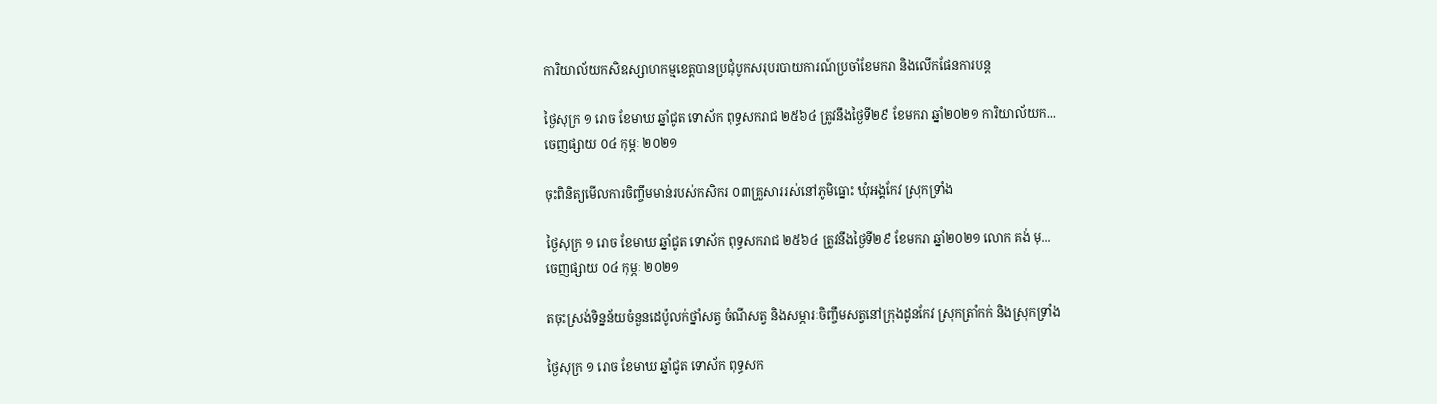ការិយាល័យកសិឧស្សាហកម្មខេត្តបានប្រជំុបូកសរុបរបាយការណ៍ប្រចាំខែមករា និងលើកផែនការបន្ត

ថ្ងៃសុក្រ ១ រោច ខែមាឃ ឆ្នាំជូត ទោស័ក ពុទ្ធសករាជ ២៥៦៤ ត្រូវនឹងថ្ងៃទី២៩ ខែមករា ឆ្នាំ២០២១ ការិយាល័យក...
ចេញផ្សាយ ០៤ កុម្ភៈ ២០២១

ចុះពិនិត្យមើលការចិញ្ចឹមមាន់របស់កសិករ ០៣គ្រួសាររស់នៅភូមិធ្នោះ ឃុំអង្គកែវ ស្រុកទ្រាំង

ថ្ងៃសុក្រ ១ រោច ខែមាឃ ឆ្នាំជូត ទោស័ក ពុទ្ធសករាជ ២៥៦៤ ត្រូវនឹងថ្ងៃទី២៩ ខែមករា ឆ្នាំ២០២១ លោក គង់ មុ...
ចេញផ្សាយ ០៤ កុម្ភៈ ២០២១

តចុះស្រង់ទិន្នន័យចំនួនដេប៉ូលក់ថ្នាំសត្វ ចំណីសត្វ និងសម្ភារៈចិញ្ចឹមសត្វនៅក្រុងដូនកែវ ស្រុកត្រាំកក់ និងស្រុកទ្រាំង

ថ្ងៃសុក្រ ១ រោច ខែមាឃ ឆ្នាំជូត ទោស័ក ពុទ្ធសក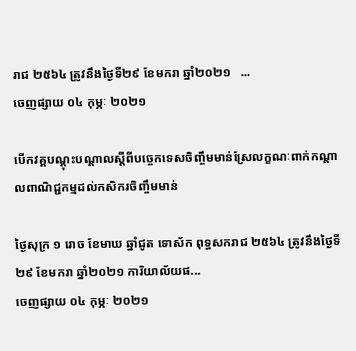រាជ ២៥៦៤ ត្រូវនឹងថ្ងៃទី២៩ ខែមករា ឆ្នាំ២០២១   ...
ចេញផ្សាយ ០៤ កុម្ភៈ ២០២១

បើកវគ្គបណ្តុះបណ្តាលស្តីពីបច្ចេកទេសចិញ្ចឹមមាន់ស្រែលក្ខណៈពាក់កណ្តាលពាណិជ្ជកម្មដល់កសិករចិញ្ចឹមមាន់

ថ្ងៃសុក្រ ១ រោច ខែមាឃ ឆ្នាំជូត ទោស័ក ពុទ្ធសករាជ ២៥៦៤ ត្រូវនឹងថ្ងៃទី២៩ ខែមករា ឆ្នាំ២០២១ ការិយាល័យផ...
ចេញផ្សាយ ០៤ កុម្ភៈ ២០២១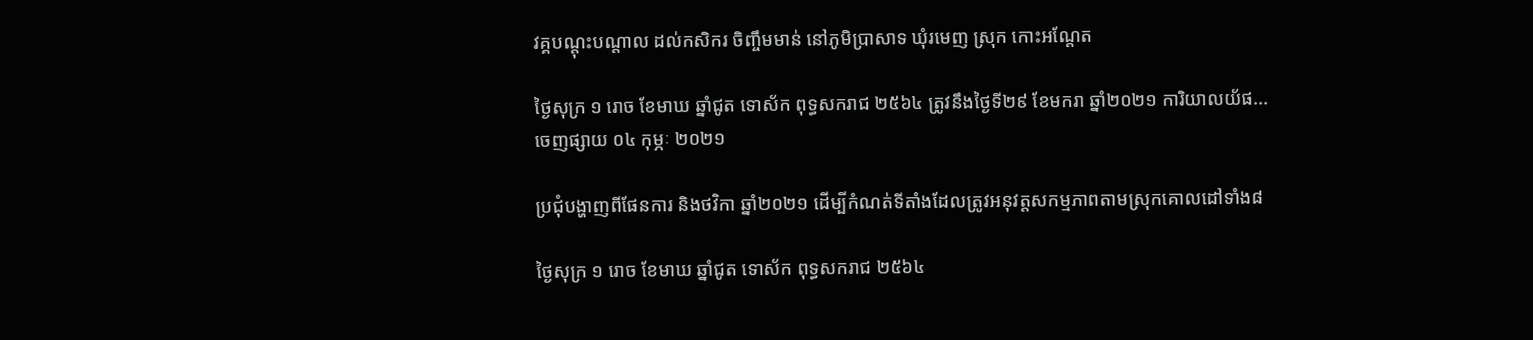វគ្គបណ្តុះបណ្តាល ដល់កសិករ ចិញ្ចឹមមាន់ នៅភូមិប្រាសាទ ឃុំរមេញ ស្រុក កោះអណ្តែត

ថ្ងៃសុក្រ ១ រោច ខែមាឃ ឆ្នាំជូត ទោស័ក ពុទ្ធសករាជ ២៥៦៤ ត្រូវនឹងថ្ងៃទី២៩ ខែមករា ឆ្នាំ២០២១ ការិយាលយ័ផ...
ចេញផ្សាយ ០៤ កុម្ភៈ ២០២១

ប្រជុំបង្ហាញពីផែនការ និងថវិកា ឆ្នាំ២០២១ ដើម្បីកំណត់ទីតាំងដែលត្រូវអនុវត្តសកម្មភាពតាមស្រុកគោលដៅទាំង៨

ថ្ងៃសុក្រ ១ រោច ខែមាឃ ឆ្នាំជូត ទោស័ក ពុទ្ធសករាជ ២៥៦៤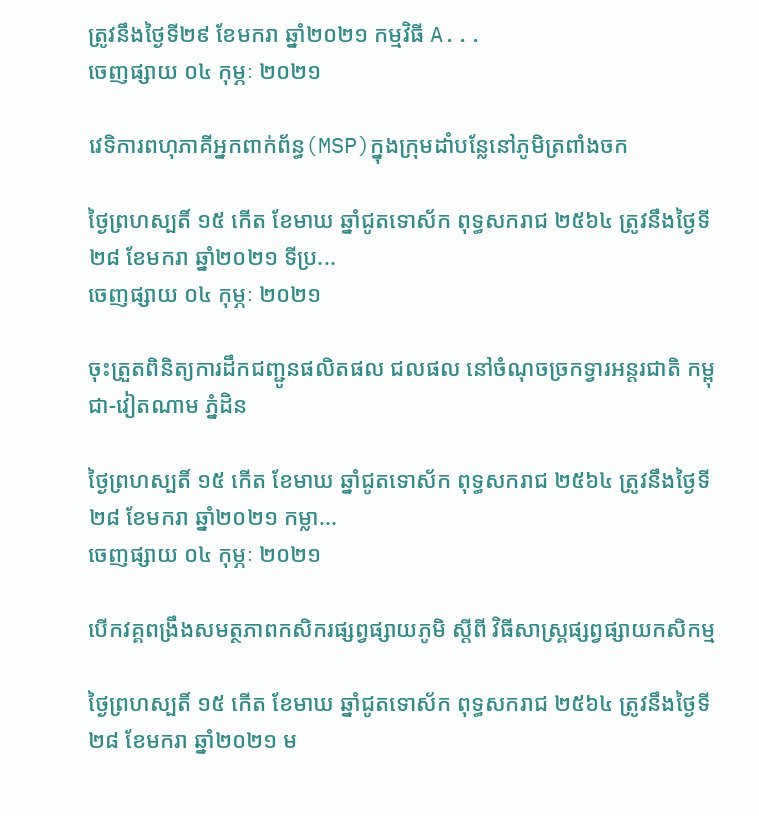ត្រូវនឹងថ្ងៃទី២៩ ខែមករា ឆ្នាំ២០២១ កម្មវិធី A...
ចេញផ្សាយ ០៤ កុម្ភៈ ២០២១

វេទិការពហុភាគីអ្នកពាក់ព័ន្ធ(MSP)ក្នុងក្រុមដាំបន្លែនៅភូមិត្រពាំងចក

ថ្ងៃព្រហស្បតិ៍ ១៥ កើត ខែមាឃ ឆ្នាំជូតទោស័ក ពុទ្ធសករាជ ២៥៦៤ ត្រូវនឹងថ្ងៃទី២៨ ខែមករា ឆ្នាំ២០២១ ទីប្រ...
ចេញផ្សាយ ០៤ កុម្ភៈ ២០២១

ចុះត្រួតពិនិត្យការដឹកជញ្ជូនផលិតផល ជលផល នៅចំណុចច្រកទ្វារអន្តរជាតិ កម្ពុជា-វៀតណាម ភ្នំដិន

ថ្ងៃព្រហស្បតិ៍ ១៥ កើត ខែមាឃ ឆ្នាំជូតទោស័ក ពុទ្ធសករាជ ២៥៦៤ ត្រូវនឹងថ្ងៃទី២៨ ខែមករា ឆ្នាំ២០២១ កម្លា...
ចេញផ្សាយ ០៤ កុម្ភៈ ២០២១

បើកវគ្គពង្រឹងសមត្ថភាពកសិករផ្សព្វផ្សាយភូមិ ស្តីពី វិធីសាស្រ្គផ្សព្វផ្សាយកសិកម្ម

ថ្ងៃព្រហស្បតិ៍ ១៥ កើត ខែមាឃ ឆ្នាំជូតទោស័ក ពុទ្ធសករាជ ២៥៦៤ ត្រូវនឹងថ្ងៃទី២៨ ខែមករា ឆ្នាំ២០២១ ម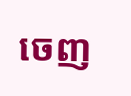ចេញ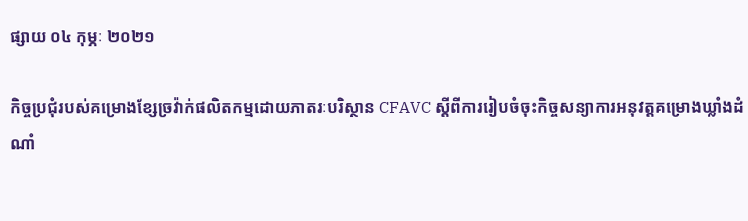ផ្សាយ ០៤ កុម្ភៈ ២០២១

កិច្ចប្រជុំរបស់គម្រោងខ្សែច្រវ៉ាក់ផលិតកម្មដោយភាតរៈបរិស្ថាន CFAVC ស្តីពីការរៀបចំចុះកិច្ចសន្យាការអនុវត្តគម្រោងឃ្លាំងដំណាំ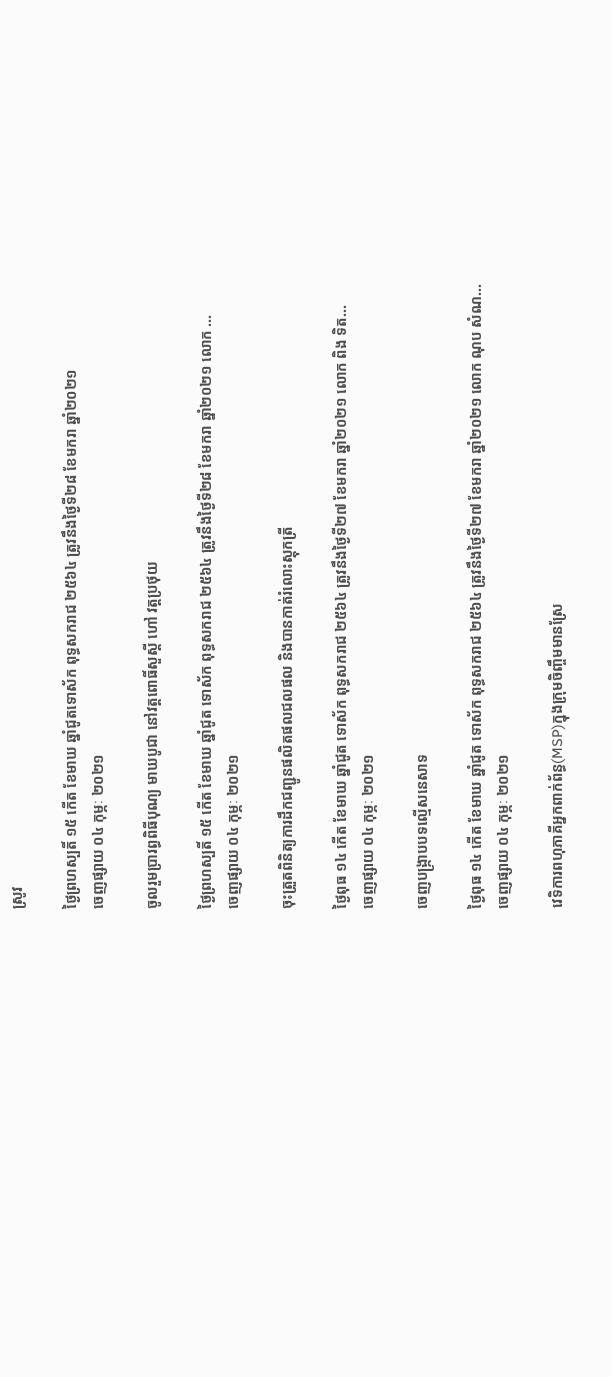ស្រូវ

ថ្ងៃព្រហស្បតិ៍ ១៥ កើត ខែមាឃ ឆ្នាំជូតទោស័ក ពុទ្ធសករាជ ២៥៦៤ ត្រូវនឹងថ្ងៃទី២៨ ខែមករា ឆ្នាំ២០២១
ចេញផ្សាយ ០៤ កុម្ភៈ ២០២១

ចូលរួមប្រារព្ធពិធីបុណ្យ មាឃបូជា នៅវត្តពោធិ៍សួស្ដី ហៅ វត្តប្រថុយ

ថ្ងៃព្រហស្បតិ៍ ១៥ កើត ខែមាឃ ឆ្នាំជូត ទោស័ក ពុទ្ធសករាជ ២៥៦៤ ត្រូវនឹងថ្ងៃទី២៨ ខែមករា ឆ្នាំ២០២១ លោក ...
ចេញផ្សាយ ០៤ កុម្ភៈ ២០២១

ចុះត្រួតពិនិត្យការដឹកជញ្ជូនផលិតផលជលផល និងបានកាត់រំលោះស្តុកត្រី

ថ្ងៃពុធ ១៤ កើត ខែមាឃ ឆ្នាំជូត ទោស័ក ពុទ្ធសករាជ ២៥៦៤ ត្រូវនឹងថ្ងៃទី២៧ ខែមករា ឆ្នាំ២០២១ លោក ពិង ទិត...
ចេញផ្សាយ ០៤ កុម្ភៈ ២០២១

ចេញបង្ក្រាបបទល្មើសនេសាទ

ថ្ងៃពុធ ១៤ កើត ខែមាឃ ឆ្នាំជូត ទោស័ក ពុទ្ធសករាជ ២៥៦៤ ត្រូវនឹងថ្ងៃទី២៧ ខែមករា ឆ្នាំ២០២១ លោក ណុប សំណ...
ចេញផ្សាយ ០៤ កុម្ភៈ ២០២១

វេទិការពហុភាគីអ្នកពាក់ព័ន្ធ(MSP)ក្នុងក្រុមចិញ្ចឹមមានស្រែ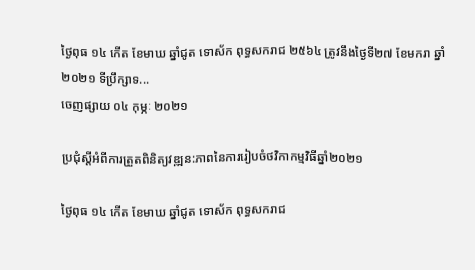ថ្ងៃពុធ ១៤ កើត ខែមាឃ ឆ្នាំជូត ទោស័ក ពុទ្ធសករាជ ២៥៦៤ ត្រូវនឹងថ្ងៃទី២៧ ខែមករា ឆ្នាំ២០២១ ទីប្រឹក្សាទ...
ចេញផ្សាយ ០៤ កុម្ភៈ ២០២១

ប្រជុំស្តីអំពីការត្រួតពិនិត្យវឌ្ឍន:ភាពនៃការរៀបចំថវិកាកម្មវិធីឆ្នាំ២០២១

ថ្ងៃពុធ ១៤ កើត ខែមាឃ ឆ្នាំជូត ទោស័ក ពុទ្ធសករាជ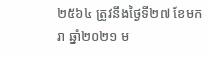២៥៦៤ ត្រូវនឹងថ្ងៃទី២៧ ខែមករា ឆ្នាំ២០២១ ម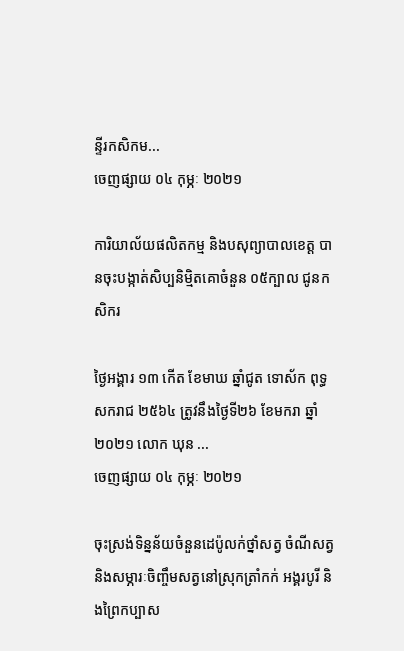ន្ទីរកសិកម...
ចេញផ្សាយ ០៤ កុម្ភៈ ២០២១

ការិយាល័យផលិតកម្ម និងបសុព្យាបាលខេត្ត បានចុះបង្កាត់សិប្បនិម្មិតគោចំនួន ០៥ក្បាល ជូនកសិករ

ថ្ងៃអង្គារ ១៣ កើត ខែមាឃ ឆ្នាំជូត ទោស័ក ពុទ្ធសករាជ ២៥៦៤ ត្រូវនឹងថ្ងៃទី២៦ ខែមករា ឆ្នាំ២០២១ លោក ឃុន ...
ចេញផ្សាយ ០៤ កុម្ភៈ ២០២១

ចុះស្រង់ទិន្នន័យចំនួនដេប៉ូលក់ថ្នាំសត្វ ចំណីសត្វ និងសម្ភារៈចិញ្ចឹមសត្វនៅស្រុកត្រាំកក់ អង្គរបូរី និងព្រៃកប្បាស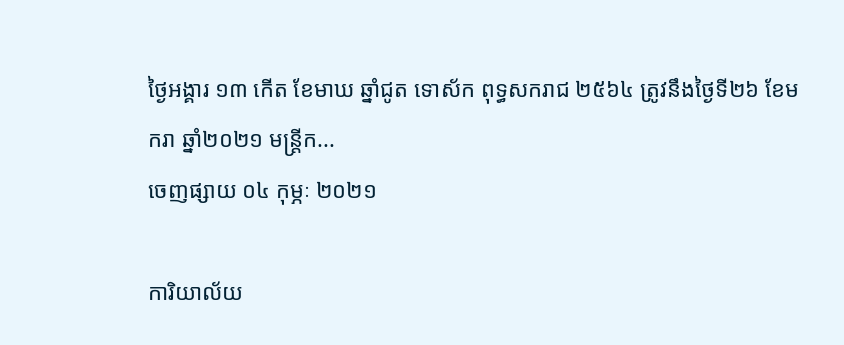ថ្ងៃអង្គារ ១៣ កើត ខែមាឃ ឆ្នាំជូត ទោស័ក ពុទ្ធសករាជ ២៥៦៤ ត្រូវនឹងថ្ងៃទី២៦ ខែមករា ឆ្នាំ២០២១ មន្ត្រីក...
ចេញផ្សាយ ០៤ កុម្ភៈ ២០២១

ការិយាល័យ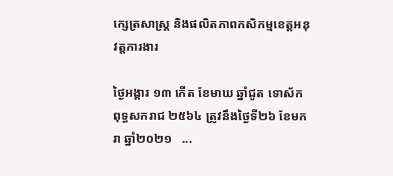ក្សេត្រសាស្រ្ត និងផលិតភាពកសិកម្មខេត្តអនុវត្តការងារ

ថ្ងៃអង្គារ ១៣ កើត ខែមាឃ ឆ្នាំជូត ទោស័ក ពុទ្ធសករាជ ២៥៦៤ ត្រូវនឹងថ្ងៃទី២៦ ខែមករា ឆ្នាំ២០២១   ...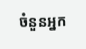ចំនួនអ្នក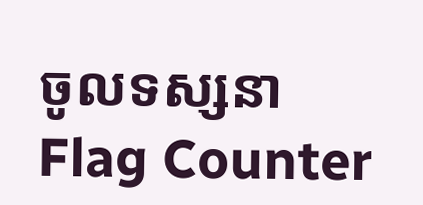ចូលទស្សនា
Flag Counter